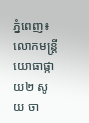ភ្នំពេញ៖ លោកមន្រ្តីយោធាផ្កាយ២ សូយ ចា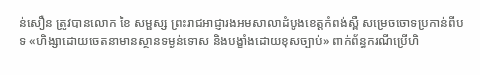ន់សឿន ត្រូវបានលោក ខៃ សម្ផស្ស ព្រះរាជអាជ្ញារងអមសាលាដំបូងខេត្តកំពង់ស្ពឺ សម្រេចចោទប្រកាន់ពីបទ «ហិង្សាដោយចេតនាមានស្ថានទម្ងន់ទោស និងបង្ខាំងដោយខុសច្បាប់» ពាក់ព័ន្ធករណីប្រើហិ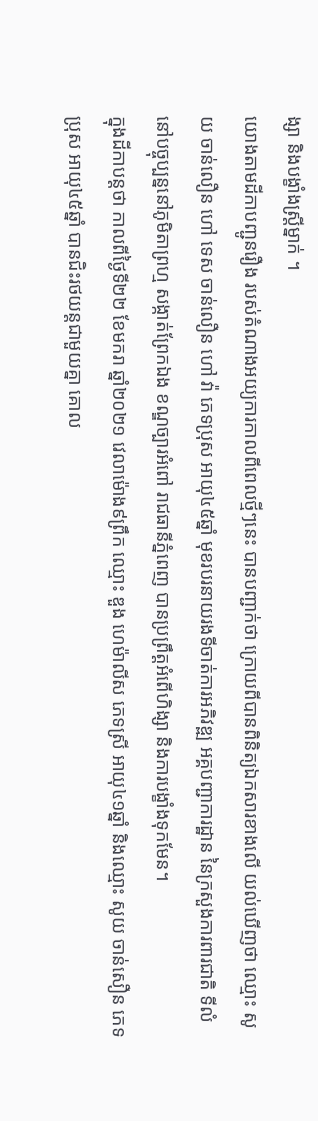ង្សា និងបង្ខាំងស្រ្តីម្នាក់ ។
យោងតាមដីកាបញ្ជូនរឿង របស់តំណាងអយ្យការកាលពីពេលថ្មីៗនេះ បានបញ្ជាក់ថា ក្រោយពីបានពិនិត្យឯកសារខាងលើ យល់ឃើញថា ឈ្មោះ សូយ ចាន់លឿន ហៅ ទេស ចាន់លឿន ហៅ វ៉ា ភេទប្រុស អាយុ៤៥ឆ្នាំ មុខរបរនាយរងទីចាត់ការអភិវឌ្ឍ អគ្គបញ្ជាការដ្ឋាន នៃក្រសួងការពារជាតិ ទីលំនៅបច្ចុប្បន្ននៅភូមិតាព្រហ្ម សង្កាត់ព្រែកឯង ខណ្ឌច្បារអំពៅ រាជធានីភ្នំពេញ បានប្រព្រឹត្តអំពើហិង្សា និងការបង្ខាំងទុកមែន។
ក្នុងដីកាបន្តថា កាលពីថ្ងៃទី២២ ខែមករា ឆ្នាំ២០២១ វេលាម៉ោង៩ព្រឹក ឈ្មោះ ឌួង ហេម៉ាលីស ភេទស្រី អាយុ៤១ឆ្នាំ និងឈ្មោះ សូយ ចាន់សឿន ភេទប្រុស អាយុ៤៥ឆ្នាំ បានជិះរថយន្តជាមួយគ្នា គោល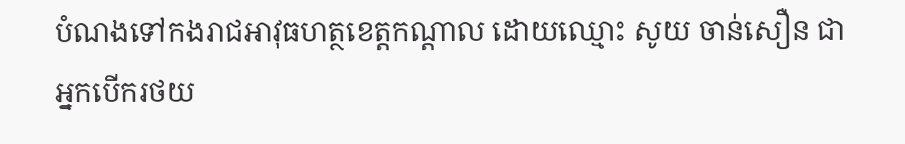បំណងទៅកងរាជអាវុធហត្ថខេត្តកណ្តាល ដោយឈ្មោះ សូយ ចាន់សឿន ជាអ្នកបើករថយ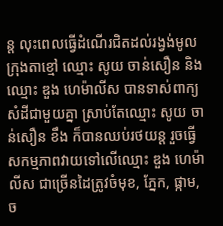ន្ត លុះពេលធ្វើដំណើរជិតដល់រង្វង់មូលក្រុងតាខ្មៅ ឈ្មោះ សូយ ចាន់សឿន និងឈ្មោះ ឌួង ហេម៉ាលីស បានទាស់ពាក្យសំដីជាមួយគ្នា ស្រាប់តែឈ្មោះ សូយ ចាន់សឿន ខឹង ក៏បានឈប់រថយន្ត រួចធ្វើសកម្មភាពវាយទៅលើឈ្មោះ ឌួង ហេម៉ាលីស ជាច្រើនដៃត្រូវចំមុខ, ភ្នែក, ផ្កាម, ច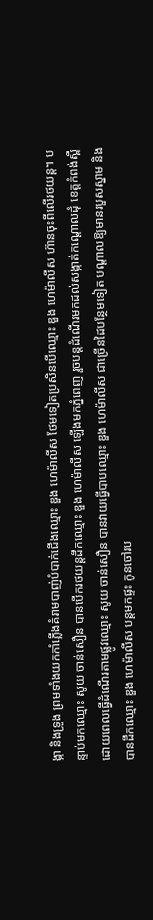ង្កា និងទ្រូង ព្រមទាំងយកកាំភ្លើងគំរាមបាញ់បំបាក់ជើងឈ្មោះ ឌួង ហេម៉ាលីស ថែមទៀតប្រសិនបើឈ្មោះ ឌួង ហេម៉ាលីស ហ៊ានចុះពីលើរថយន្ត។ បន្ទាប់មកឈ្មោះ សូយ ចាន់សឿន បានបើករថយន្តដឹកឈ្មោះ ឌួង ហេម៉ាលីស ឡើងមកភ្នំពេញ រួចបន្តដំណើរមកដល់សង្កាត់កណ្តោលដុំ ខេត្តកំពង់ស្ពឺ ដោយពេលធ្វើដំណើរតាមផ្លូវឈ្មោះ សូយ ចាន់សឿន បានវាយធ្វើបាបឈ្មោះ ឌួង ហេម៉ាលីស ជាច្រើនដៃបន្ថែមទៀត បណ្តាលឱ្យមានរបួសស្នាម និងបានដឹកឈ្មោះ ឌួង ហេម៉ាលីស បន្តមកផ្ទះ កូនចៅរប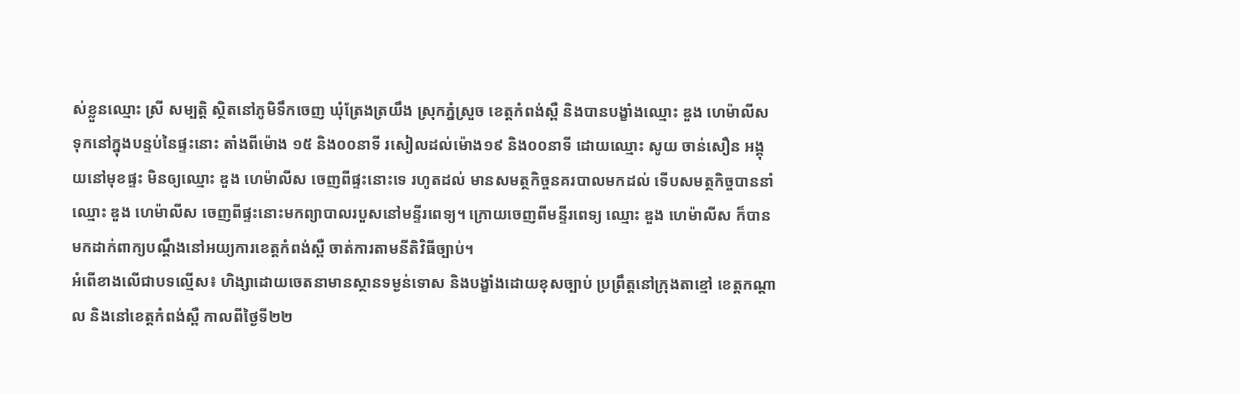ស់ខ្លួនឈ្មោះ ស្រី សម្បត្តិ ស្ថិតនៅភូមិទឹកចេញ ឃុំត្រែងត្រយឹង ស្រុកភ្នំស្រួច ខេត្តកំពង់ស្ពឺ និងបានបង្ខាំងឈ្មោះ ឌួង ហេម៉ាលីស ទុកនៅក្នុងបន្ទប់នៃផ្ទះនោះ តាំងពីម៉ោង ១៥ និង០០នាទី រសៀលដល់ម៉ោង១៩ និង០០នាទី ដោយឈ្មោះ សូយ ចាន់សឿន អង្គុយនៅមុខផ្ទះ មិនឲ្យឈ្មោះ ឌួង ហេម៉ាលីស ចេញពីផ្ទះនោះទេ រហូតដល់ មានសមត្ថកិច្ចនគរបាលមកដល់ ទើបសមត្ថកិច្ចបាននាំឈ្មោះ ឌួង ហេម៉ាលីស ចេញពីផ្ទះនោះមកព្យាបាលរបួសនៅមន្ទីរពេទ្យ។ ក្រោយចេញពីមន្ទីរពេទ្យ ឈ្មោះ ឌួង ហេម៉ាលីស ក៏បានមកដាក់ពាក្យបណ្ដឹងនៅអយ្យការខេត្តកំពង់ស្ពឺ ចាត់ការតាមនីតិវិធីច្បាប់។
អំពើខាងលើជាបទល្មើស៖ ហិង្សាដោយចេតនាមានស្ថានទម្ងន់ទោស និងបង្ខាំងដោយខុសច្បាប់ ប្រព្រឹត្តនៅក្រុងតាខ្មៅ ខេត្តកណ្តាល និងនៅខេត្តកំពង់ស្ពឺ កាលពីថ្ងៃទី២២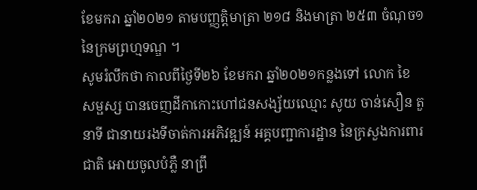ខែមករា ឆ្នាំ២០២១ តាមបញ្ញត្តិមាត្រា ២១៨ និងមាត្រា ២៥៣ ចំណុច១ នៃក្រមព្រហ្មទណ្ឌ ។
សូមរំលឹកថា កាលពីថ្ងៃទី២៦ ខែមករា ឆ្នាំ២០២១កន្លងទៅ លោក ខៃ សម្ផស្ស បានចេញដីកាកោះហៅជនសង្ស័យឈ្មោះ សូយ ចាន់សឿន តួនាទី ជានាយរងទីចាត់ការអភិវឌ្ឍន៍ អគ្គបញ្ជាការដ្ឋាន នៃក្រសួងការពារជាតិ អោយចូលបំភ្លឺ នាព្រឹ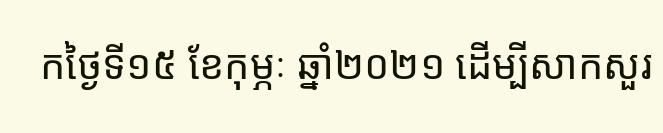កថ្ងៃទី១៥ ខែកុម្ភៈ ឆ្នាំ២០២១ ដើម្បីសាកសួរ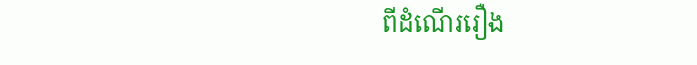ពីដំណើររឿង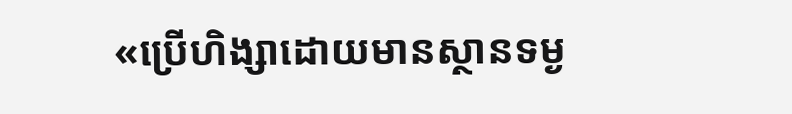«ប្រើហិង្សាដោយមានស្ថានទម្ង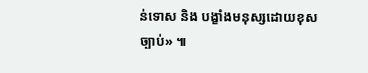ន់ទោស និង បង្ខាំងមនុស្សដោយខុសច្បាប់» ៕